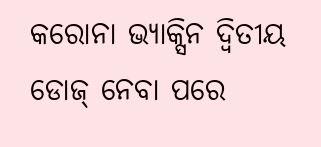କରୋନା ଭ୍ୟାକ୍ସିନ ଦ୍ବିତୀୟ ଡୋଜ୍ ନେବା ପରେ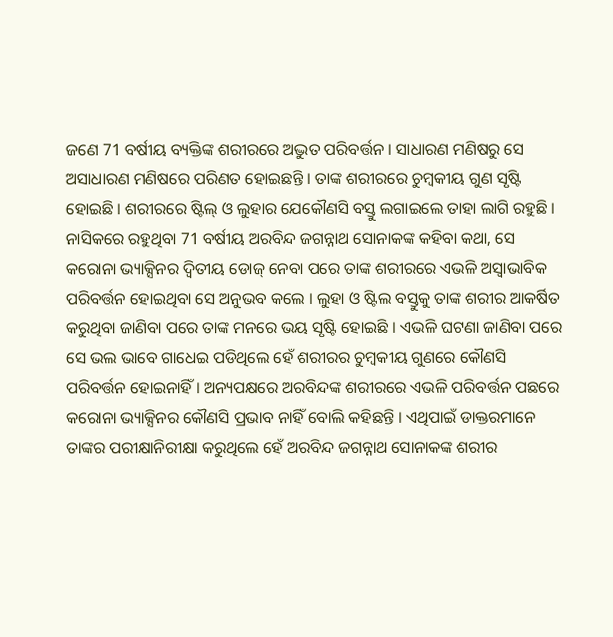ଜଣେ 71 ବର୍ଷୀୟ ବ୍ୟକ୍ତିଙ୍କ ଶରୀରରେ ଅଦ୍ଭୁତ ପରିବର୍ତ୍ତନ । ସାଧାରଣ ମଣିଷରୁ ସେ ଅସାଧାରଣ ମଣିଷରେ ପରିଣତ ହୋଇଛନ୍ତି । ତାଙ୍କ ଶରୀରରେ ଚୁମ୍ବକୀୟ ଗୁଣ ସୃଷ୍ଟି ହୋଇଛି । ଶରୀରରେ ଷ୍ଟିଲ୍ ଓ ଲୁହାର ଯେକୌଣସି ବସ୍ତୁ ଲଗାଇଲେ ତାହା ଲାଗି ରହୁଛି । ନାସିକରେ ରହୁଥିବା 71 ବର୍ଷୀୟ ଅରବିନ୍ଦ ଜଗନ୍ନାଥ ସୋନାକଙ୍କ କହିବା କଥା, ସେ କରୋନା ଭ୍ୟାକ୍ସିନର ଦ୍ବିତୀୟ ଡୋଜ୍ ନେବା ପରେ ତାଙ୍କ ଶରୀରରେ ଏଭଳି ଅସ୍ବାଭାବିକ ପରିବର୍ତ୍ତନ ହୋଇଥିବା ସେ ଅନୁଭବ କଲେ । ଲୁହା ଓ ଷ୍ଟିଲ ବସ୍ତୁକୁ ତାଙ୍କ ଶରୀର ଆକର୍ଷିତ କରୁଥିବା ଜାଣିବା ପରେ ତାଙ୍କ ମନରେ ଭୟ ସୃଷ୍ଟି ହୋଇଛି । ଏଭଳି ଘଟଣା ଜାଣିବା ପରେ ସେ ଭଲ ଭାବେ ଗାଧେଇ ପଡିଥିଲେ ହେଁ ଶରୀରର ଚୁମ୍ବକୀୟ ଗୁଣରେ କୌଣସି ପରିବର୍ତ୍ତନ ହୋଇନାହିଁ । ଅନ୍ୟପକ୍ଷରେ ଅରବିନ୍ଦଙ୍କ ଶରୀରରେ ଏଭଳି ପରିବର୍ତ୍ତନ ପଛରେ କରୋନା ଭ୍ୟାକ୍ସିନର କୌଣସି ପ୍ରଭାବ ନାହିଁ ବୋଲି କହିଛନ୍ତି । ଏଥିପାଇଁ ଡାକ୍ତରମାନେ ତାଙ୍କର ପରୀକ୍ଷାନିରୀକ୍ଷା କରୁଥିଲେ ହେଁ ଅରବିନ୍ଦ ଜଗନ୍ନାଥ ସୋନାକଙ୍କ ଶରୀର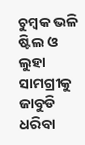ଚୁମ୍ବକ ଭଳି ଷ୍ଟିଲ ଓ ଲୁହା ସାମଗ୍ରୀକୁ ଜାବୁଡି ଧରିବା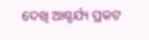ଦେଖି ଆଶ୍ଚର୍ଯ୍ୟ ପ୍ରକଟ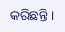କରିଛନ୍ତି ।